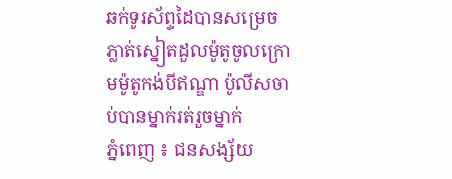ឆក់ទូរស័ព្ទដៃបានសម្រេច ភ្លាត់ស្នៀតដួលម៉ូតូចូលក្រោមម៉ូតូកង់បីឥណ្ឌា ប៉ូលីសចាប់បានម្នាក់រត់រួចម្នាក់
ភ្នំពេញ ៖ ជនសង្ស័យ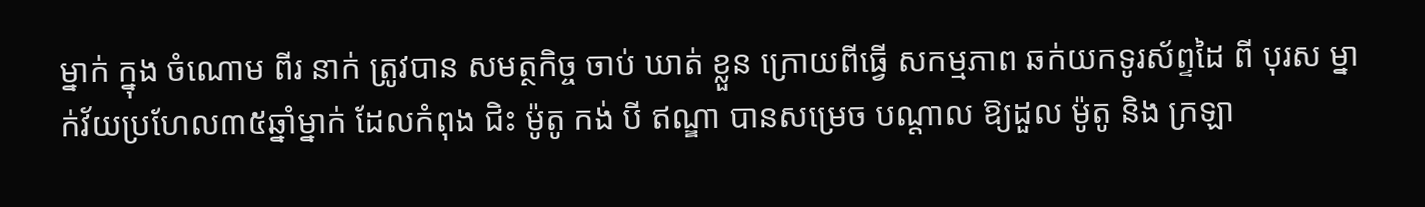ម្នាក់ ក្នុង ចំណោម ពីរ នាក់ ត្រូវបាន សមត្ថកិច្ច ចាប់ ឃាត់ ខ្លួន ក្រោយពីធ្វើ សកម្មភាព ឆក់យកទូរស័ព្ទដៃ ពី បុរស ម្នាក់វ័យប្រហែល៣៥ឆ្នាំម្នាក់ ដែលកំពុង ជិះ ម៉ូតូ កង់ បី ឥណ្ឌា បានសម្រេច បណ្តាល ឱ្យដួល ម៉ូតូ និង ក្រឡា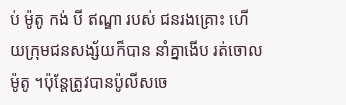ប់ ម៉ូតូ កង់ បី ឥណ្ឌា របស់ ជនរងគ្រោះ ហើយក្រុមជនសង្ស័យក៏បាន នាំគ្នាងើប រត់ចោល ម៉ូតូ ។ប៉ុន្តែត្រូវបានប៉ូលីសចេ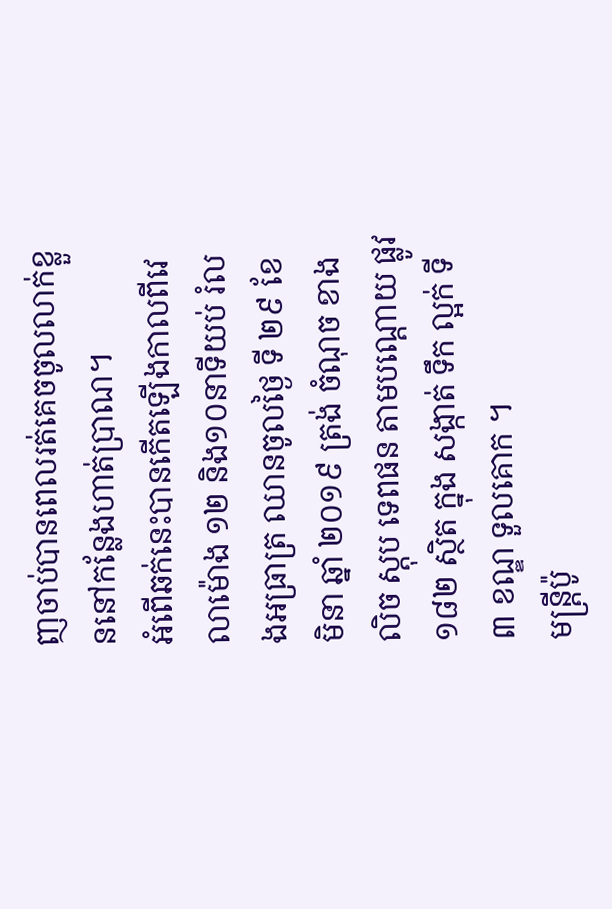ញចាប់បានពេលរត់គេចចូលលាក់ខ្លួននៅកន្លែងហាត់ប្រាណ។
អំពើឆក់នេះបានកើតឡើងកាលពីវេលាម៉ោង ១២ និង១០នាទីយប់ រំលងអធ្រាត្រ ឈានចូលថ្ងៃ ទី ២៩ ខែ មិនា ឆ្នាំ ២០១៩ ត្រង់ ចំណុច ខាងលិច ស្តុប ទេពផន តាមបណ្ដោយ ផ្លូវ ១៨២ ស្ថិត ក្នុង សង្កាត់ ទឹក ល្អក់ ទី ៣ ខណ្ឌ ទួលគោក ។
មន្ត្រីប៉ូ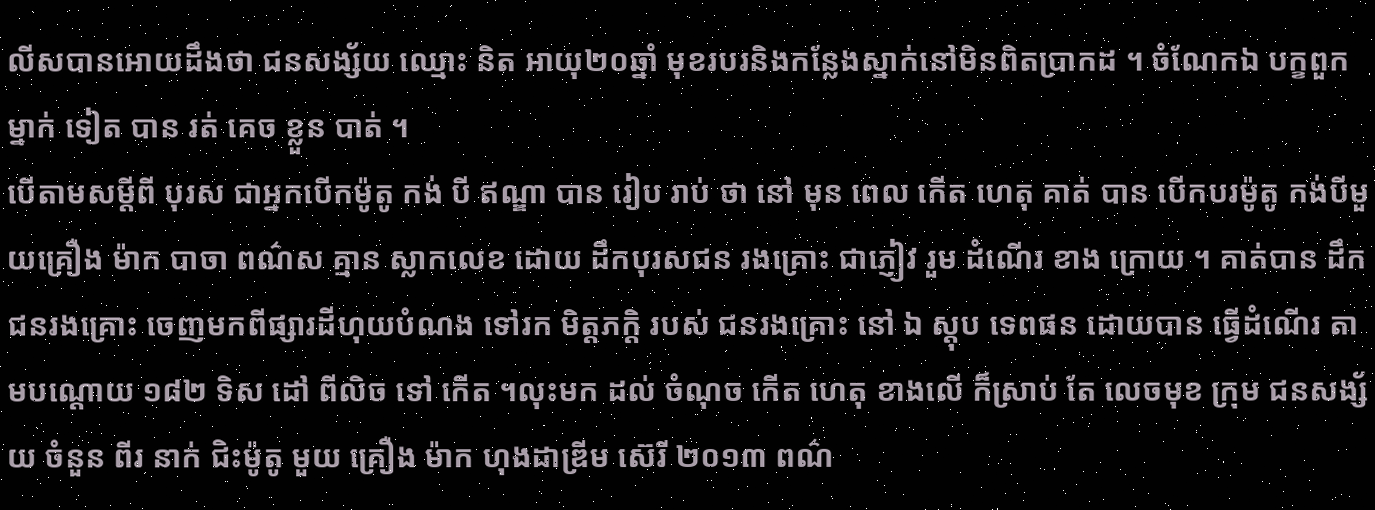លីសបានអោយដឹងថា ជនសង្ស័យ ឈ្មោះ និត អាយុ២០ឆ្នាំ មុខរបរនិងកន្លែងស្នាក់នៅមិនពិតប្រាកដ ។ ចំណែកឯ បក្ខពួក ម្នាក់ ទៀត បាន រត់ គេច ខ្លួន បាត់ ។
បើតាមសម្តីពី បុរស ជាអ្នកបើកម៉ូតូ កង់ បី ឥណ្ឌា បាន រៀប រាប់ ថា នៅ មុន ពេល កើត ហេតុ គាត់ បាន បើកបរម៉ូតូ កង់បីមួយគ្រឿង ម៉ាក បាចា ពណ៌ស គ្មាន ស្លាកលេខ ដោយ ដឹកបុរសជន រងគ្រោះ ជាភ្ញៀវ រួម ដំណើរ ខាង ក្រោយ ។ គាត់បាន ដឹក ជនរងគ្រោះ ចេញមកពីផ្សារដីហុយបំណង ទៅរក មិត្តភក្តិ របស់ ជនរងគ្រោះ នៅ ឯ ស្តុប ទេពផន ដោយបាន ធ្វើដំណើរ តាមបណ្ដោយ ១៨២ ទិស ដៅ ពីលិច ទៅ កើត ។លុះមក ដល់ ចំណុច កើត ហេតុ ខាងលើ ក៏ស្រាប់ តែ លេចមុខ ក្រុម ជនសង្ស័យ ចំនួន ពីរ នាក់ ជិះម៉ូតូ មួយ គ្រឿង ម៉ាក ហុងដាឌ្រីម ស៊េរី ២០១៣ ពណ៌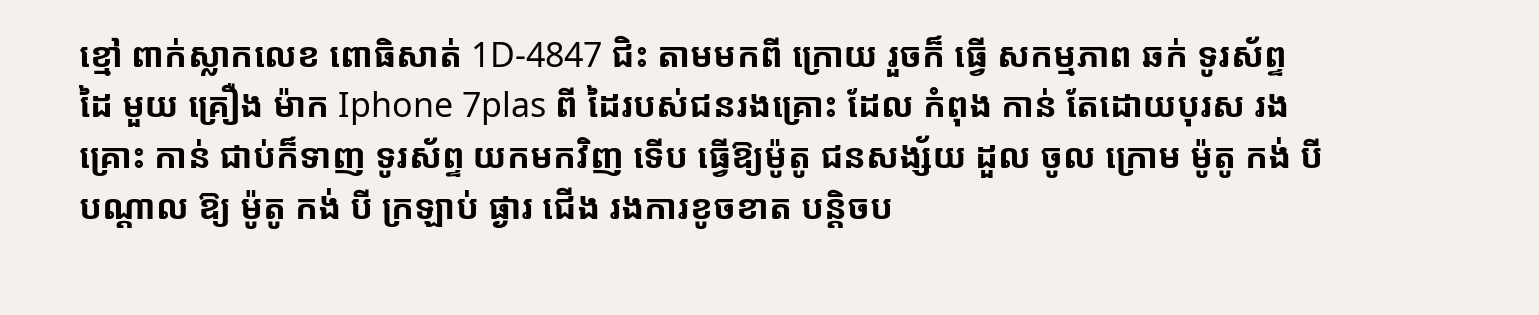ខ្មៅ ពាក់ស្លាកលេខ ពោធិសាត់ 1D-4847 ជិះ តាមមកពី ក្រោយ រួចក៏ ធ្វើ សកម្មភាព ឆក់ ទូរស័ព្ទ ដៃ មួយ គ្រឿង ម៉ាក Iphone 7plas ពី ដៃរបស់ជនរងគ្រោះ ដែល កំពុង កាន់ តែដោយបុរស រងគ្រោះ កាន់ ជាប់ក៏ទាញ ទូរស័ព្ទ យកមកវិញ ទើប ធ្វើឱ្យម៉ូតូ ជនសង្ស័យ ដួល ចូល ក្រោម ម៉ូតូ កង់ បី បណ្តាល ឱ្យ ម៉ូតូ កង់ បី ក្រឡាប់ ផ្ងារ ជើង រងការខូចខាត បន្តិចប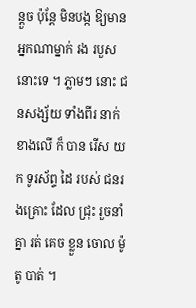ន្តួច ប៉ុន្តែ មិនបង្ក ឱ្យមាន អ្នកណាម្នាក់ រង របួស នោះទេ ។ ភ្លាមៗ នោះ ជនសង្ស័យ ទាំងពីរ នាក់ ខាងលើ ក៏ បាន រើស យក ទូរស័ព្ទ ដៃ របស់ ជនរងគ្រោះ ដែល ជ្រុះ រួចនាំគ្នា រត់ គេច ខ្លួន ចោល ម៉ូតូ បាត់ ។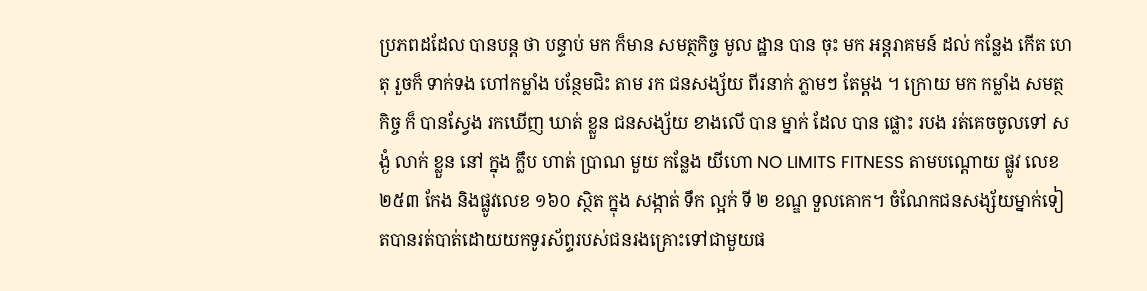ប្រភពដដែល បានបន្ត ថា បន្ទាប់ មក ក៏មាន សមត្ថកិច្ច មូល ដ្ឋាន បាន ចុះ មក អន្តរាគមន៍ ដល់ កន្លែង កើត ហេតុ រួចក៏ ទាក់ទង ហៅកម្លាំង បន្ថែមជិះ តាម រក ជនសង្ស័យ ពីរនាក់ ភ្លាមៗ តែម្តង ។ ក្រោយ មក កម្លាំង សមត្ថកិច្ច ក៏ បានស្វែង រកឃើញ ឃាត់ ខ្លួន ជនសង្ស័យ ខាងលើ បាន ម្នាក់ ដែល បាន ផ្លោះ របង រត់គេចចូលទៅ សង្ងំ លាក់ ខ្លួន នៅ ក្នុង ក្លឹប ហាត់ ប្រាណ មួយ កន្លែង យីហោ NO LIMITS FITNESS តាមបណ្ដោយ ផ្លូវ លេខ ២៥៣ កែង និងផ្លូវលេខ ១៦០ ស្ថិត ក្នុង សង្កាត់ ទឹក ល្អក់ ទី ២ ខណ្ឌ ទួលគោក។ ចំណែកជនសង្ស័យម្នាក់ទៀតបានរត់បាត់ដោយយកទូរស័ព្ទរបស់ជនរងគ្រោះទៅជាមួយផ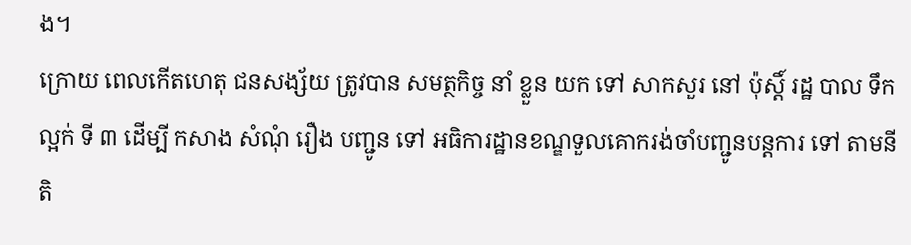ង។
ក្រោយ ពេលកើតហេតុ ជនសង្ស័យ ត្រូវបាន សមត្ថកិច្ច នាំ ខ្លួន យក ទៅ សាកសួរ នៅ ប៉ុស្តិ៍ រដ្ឋ បាល ទឹកល្អក់ ទី ៣ ដើម្បី កសាង សំណុំ រឿង បញ្ជូន ទៅ អធិការដ្ឋានខណ្ឌទួលគោករង់ចាំបញ្ជូនបន្តការ ទៅ តាមនីតិ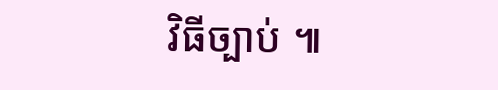វិធីច្បាប់ ៕